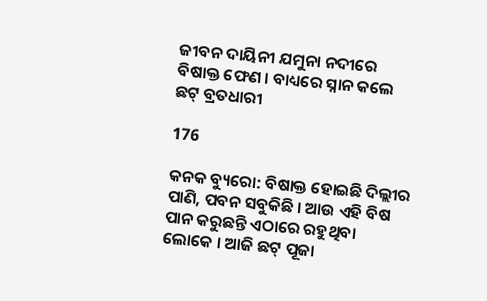ଜୀବନ ଦାୟିନୀ ଯମୁନା ନଦୀରେ ବିଷାକ୍ତ ଫେଣ । ବାଧ୍ୟରେ ସ୍ନାନ କଲେ ଛଟ୍ ବ୍ରତଧାରୀ

176

କନକ ବ୍ୟୁରୋ: ବିଷାକ୍ତ ହୋଇଛି ଦିଲ୍ଲୀର ପାଣି, ପବନ ସବୁକିଛି । ଆଉ ଏହି ବିଷ ପାନ କରୁଛନ୍ତି ଏଠାରେ ରହୁଥିବା ଲୋକେ । ଆଜି ଛଟ୍ ପୂଜା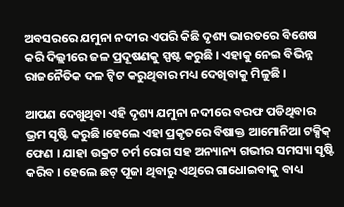ଅବସରରେ ଯମୁନା ନଦୀର ଏପରି କିଛି ଦୃଶ୍ୟ ଭାରତରେ ବିଶେଷ କରି ଦିଲ୍ଲୀରେ ଜଳ ପ୍ରଦୂଷଣକୁ ସ୍ପଷ୍ଟ କରୁଛି । ଏହାକୁ ନେଇ ବିଭିନ୍ନ ରାଜନୈତିକ ଦଳ ଟ୍ୱିଟ କରୁଥିବାର ମଧ୍ୟ ଦେଖିବାକୁ ମିଳୁଛି ।

ଆପଣ ଦେଖୁଥିବା ଏହି ଦୃଶ୍ୟ ଯମୁନା ନଦୀରେ ବରଫ ପଡିଥିବାର ଭ୍ରମ ସୃଷ୍ଟି କରୁଛି ।ହେଲେ ଏହା ପ୍ରକୃତରେ ବିଷାକ୍ତ ଆମୋନିଆ ଟକ୍ସିକ୍ ଫେଣ । ଯାହା ଉକ୍ରଟ ଚର୍ମ ରୋଗ ସହ ଅନ୍ୟାନ୍ୟ ଗଭୀର ସମସ୍ୟା ସୃଷ୍ଟି କରିବ । ହେଲେ ଛଟ୍ ପୂଜା ଥିବାରୁ ଏଥିରେ ଗାଧୋଇବାକୁ ବାଧ୍ୟ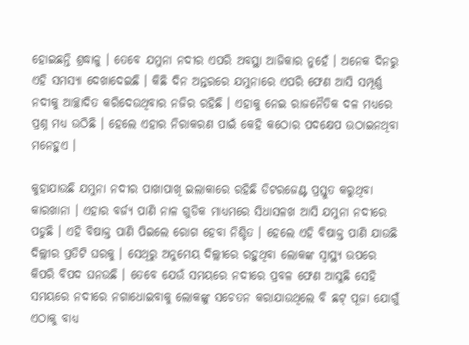ହୋଇଛନ୍ତି ଶ୍ରଦ୍ଧାଳୁ । ତେବେ ଯମୁନା ନଦୀର ଏପରି ଅବସ୍ଥା ଆଜିକାର ନୁହେଁ । ଅନେକ ଦିନରୁ ଏହି ସମସ୍ୟା ଦେଖାଦେଇଛି । କିଛି ଦିନ ଅନ୍ତରରେ ଯମୁନାରେ ଏପରି ଫେଣ ଆସି ସମ୍ପୂର୍ଣ୍ଣ ନଦୀକୁ ଆଚ୍ଛାଦିତ କରିଦେଉଥିବାର ନଜିର ରହିଛି । ଏହାକୁ ନେଇ ରାଜନୈତିକ ଦଳ ମଧ୍ୟରେ ପ୍ରଶ୍ନ ମଧ୍ୟ ଉଠିଛି । ହେଲେ ଏହାର ନିରାକରଣ ପାଇଁ କେହି କଠୋର ପଦକ୍ଷେପ ଉଠାଇନଥିବା ମନେହୁଏ ।

କୁହାଯାଉଛି ଯମୁନା ନଦୀର ପାଖାପାଖି ଇଲାକାରେ ରହିଛି ଡିଟରଜେଣ୍ଟ ପ୍ରସ୍ତୁତ କରୁଥିବା କାରଖାନା । ଏହାର ବର୍ଜ୍ୟ ପାଣି ନାଳ ଗୁଡିକ ମାଧ୍ୟମରେ ସିଧାସଳଖ ଆସି ଯମୁନା ନଦୀରେ ପଡୁଛି । ଏହି ବିଷାକ୍ତ ପାଣି ପିଇଲେ ରୋଗ ହେବା ନିଶ୍ଚିତ । ହେଲେ ଏହି ବିଷାକ୍ତ ପାଣି ଯାଉଛି ଦିଲ୍ଲୀର ପ୍ରତିଟି ଘରକୁ । ସେଥିରୁ ଅନୁମେୟ ଦିଲ୍ଲୀରେ ରହୁଥିବା ଲୋକଙ୍କ ସ୍ୱାସ୍ଥ୍ୟ ଉପରେ କିପରି ବିପଦ ଘନଉଛି । ତେବେ ଯେଉଁ ସମୟରେ ନଦୀରେ ପ୍ରବଳ ଫେଣ ଆସୁଛି ସେହି ସମୟରେ ନଦୀରେ ନଗାଧୋଇବାକୁ ଲୋକଙ୍କୁ ସଚେତନ କରାଯାଉଥିଲେ ବି ଛଟ୍ ପୂଜା ଯୋଗୁଁ ଏଠାକୁ ବାଧ୍ୟ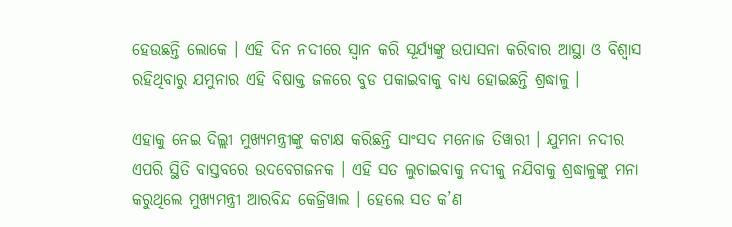ହେଉଛନ୍ତି ଲୋକେ । ଏହି ଦିନ ନଦୀରେ ସ୍ୱାନ କରି ସୂର୍ଯ୍ୟଙ୍କୁ ଉପାସନା କରିବାର ଆସ୍ଥା ଓ ବିଶ୍ୱାସ ରହିଥିବାରୁ ଯମୁନାର ଏହି ବିଷାକ୍ତ ଜଳରେ ବୁଡ ପକାଇବାକୁ ବାଧ୍ୟ ହୋଇଛନ୍ତି ଶ୍ରଦ୍ଧାଳୁ ।

ଏହାକୁ ନେଇ ଦିଲ୍ଲୀ ମୁଖ୍ୟମନ୍ତ୍ରୀଙ୍କୁ କଟାକ୍ଷ କରିଛନ୍ତି ସାଂସଦ ମନୋଜ ତିୱାରୀ । ଯୁମନା ନଦୀର ଏପରି ସ୍ଥିତି ବାସ୍ତବରେ ଉଦବେଗଜନକ । ଏହି ସତ ଲୁଚାଇବାକୁ ନଦୀକୁ ନଯିବାକୁ ଶ୍ରଦ୍ଧାଳୁଙ୍କୁ ମନା କରୁଥିଲେ ମୁଖ୍ୟମନ୍ତ୍ରୀ ଆରବିନ୍ଦ କେଜ୍ରିୱାଲ । ହେଲେ ସତ କ’ଣ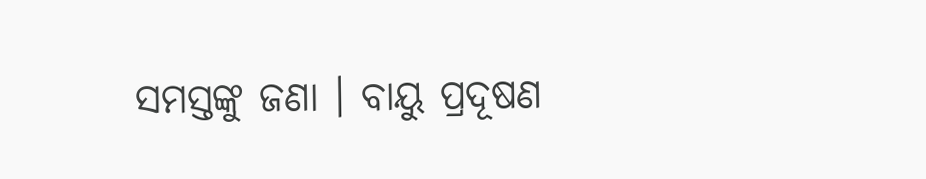ସମସ୍ତଙ୍କୁ ଜଣା । ବାୟୁ ପ୍ରଦୂଷଣ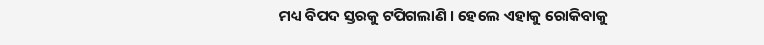ମଧ୍ୟ ବିପଦ ସ୍ତରକୁ ଟପିଗଲାଣି । ହେଲେ ଏହାକୁ ରୋକିବାକୁ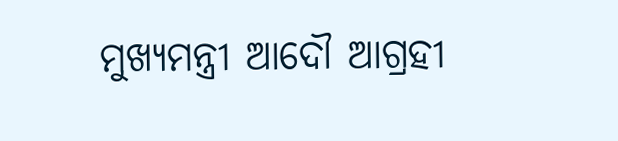ମୁଖ୍ୟମନ୍ତ୍ରୀ ଆଦୌ ଆଗ୍ରହୀ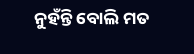ନୁହଁନ୍ତି ବୋଲି ମତ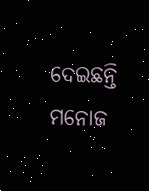ଦେଇଛନ୍ତି ମନୋଜ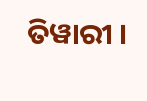ତିୱାରୀ ।